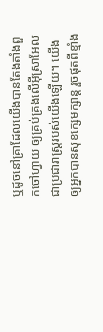ឬដូចនៅគ្រាដែលយើងបានតែងតាំងពួកចៅហ្វាយ ឲ្យគ្រប់គ្រងលើអ៊ីស្រាអែល ជាប្រជារាស្ត្ររបស់យើងឡើយ។ យើងឲ្យអ្នកបានសុខក្សេមក្សាន្ត រួចផុតពីខ្មាំង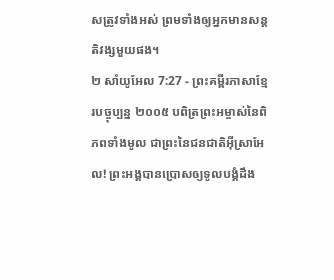សត្រូវទាំងអស់ ព្រមទាំងឲ្យអ្នកមានសន្តតិវង្សមួយផង។
២ សាំយូអែល 7:27 - ព្រះគម្ពីរភាសាខ្មែរបច្ចុប្បន្ន ២០០៥ បពិត្រព្រះអម្ចាស់នៃពិភពទាំងមូល ជាព្រះនៃជនជាតិអ៊ីស្រាអែល! ព្រះអង្គបានប្រោសឲ្យទូលបង្គំដឹង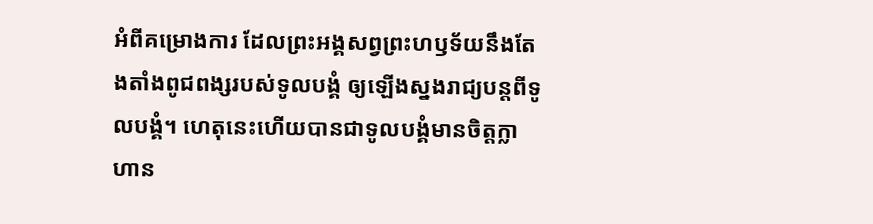អំពីគម្រោងការ ដែលព្រះអង្គសព្វព្រះហឫទ័យនឹងតែងតាំងពូជពង្សរបស់ទូលបង្គំ ឲ្យឡើងស្នងរាជ្យបន្តពីទូលបង្គំ។ ហេតុនេះហើយបានជាទូលបង្គំមានចិត្តក្លាហាន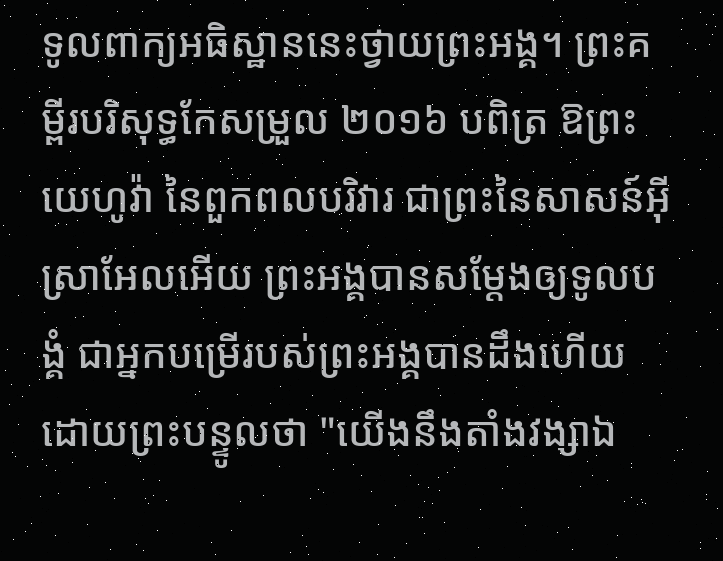ទូលពាក្យអធិស្ឋាននេះថ្វាយព្រះអង្គ។ ព្រះគម្ពីរបរិសុទ្ធកែសម្រួល ២០១៦ បពិត្រ ឱព្រះយេហូវ៉ា នៃពួកពលបរិវារ ជាព្រះនៃសាសន៍អ៊ីស្រាអែលអើយ ព្រះអង្គបានសម្ដែងឲ្យទូលបង្គំ ជាអ្នកបម្រើរបស់ព្រះអង្គបានដឹងហើយ ដោយព្រះបន្ទូលថា "យើងនឹងតាំងវង្សាឯ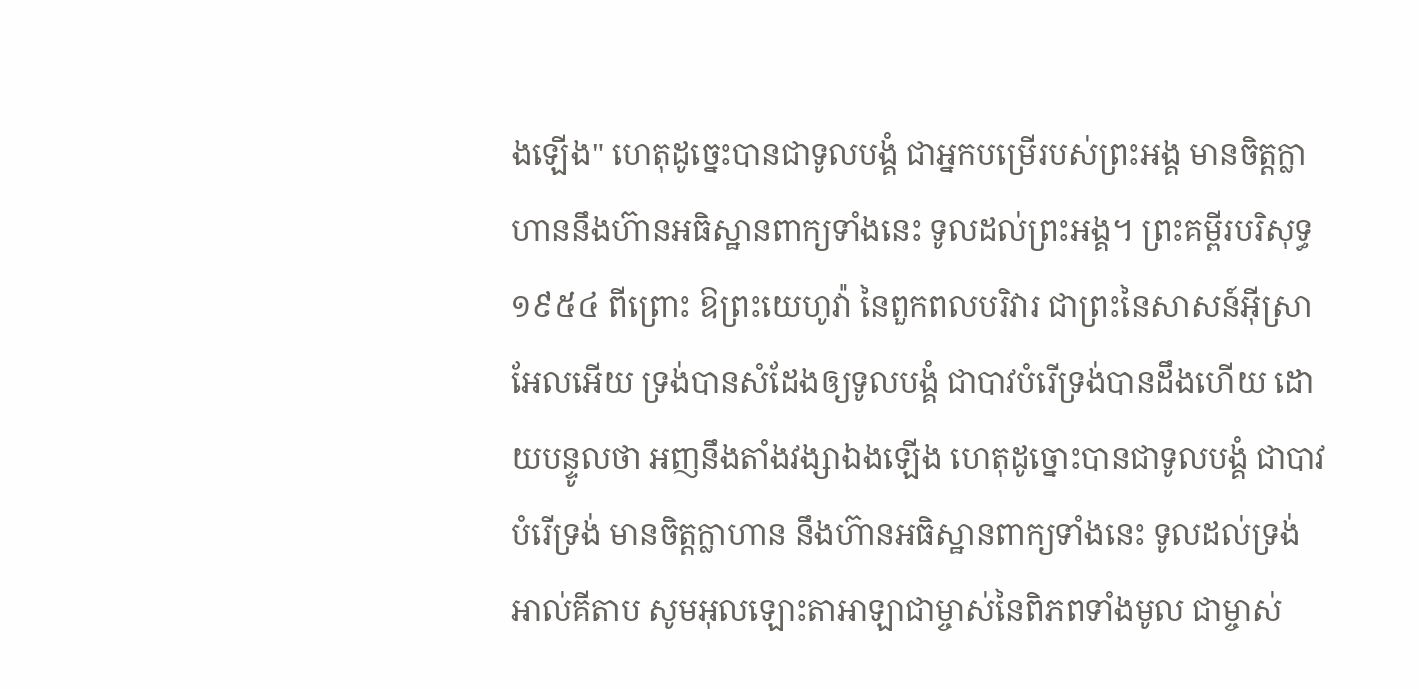ងឡើង" ហេតុដូច្នេះបានជាទូលបង្គំ ជាអ្នកបម្រើរបស់ព្រះអង្គ មានចិត្តក្លាហាននឹងហ៊ានអធិស្ឋានពាក្យទាំងនេះ ទូលដល់ព្រះអង្គ។ ព្រះគម្ពីរបរិសុទ្ធ ១៩៥៤ ពីព្រោះ ឱព្រះយេហូវ៉ា នៃពួកពលបរិវារ ជាព្រះនៃសាសន៍អ៊ីស្រាអែលអើយ ទ្រង់បានសំដែងឲ្យទូលបង្គំ ជាបាវបំរើទ្រង់បានដឹងហើយ ដោយបន្ទូលថា អញនឹងតាំងវង្សាឯងឡើង ហេតុដូច្នោះបានជាទូលបង្គំ ជាបាវបំរើទ្រង់ មានចិត្តក្លាហាន នឹងហ៊ានអធិស្ឋានពាក្យទាំងនេះ ទូលដល់ទ្រង់ អាល់គីតាប សូមអុលឡោះតាអាឡាជាម្ចាស់នៃពិភពទាំងមូល ជាម្ចាស់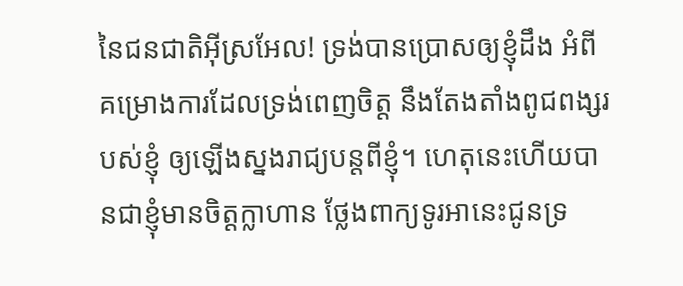នៃជនជាតិអ៊ីស្រអែល! ទ្រង់បានប្រោសឲ្យខ្ញុំដឹង អំពីគម្រោងការដែលទ្រង់ពេញចិត្ត នឹងតែងតាំងពូជពង្សរបស់ខ្ញុំ ឲ្យឡើងស្នងរាជ្យបន្តពីខ្ញុំ។ ហេតុនេះហើយបានជាខ្ញុំមានចិត្តក្លាហាន ថ្លែងពាក្យទូរអានេះជូនទ្រ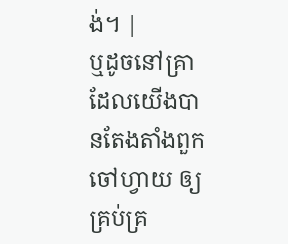ង់។ |
ឬដូចនៅគ្រាដែលយើងបានតែងតាំងពួកចៅហ្វាយ ឲ្យគ្រប់គ្រ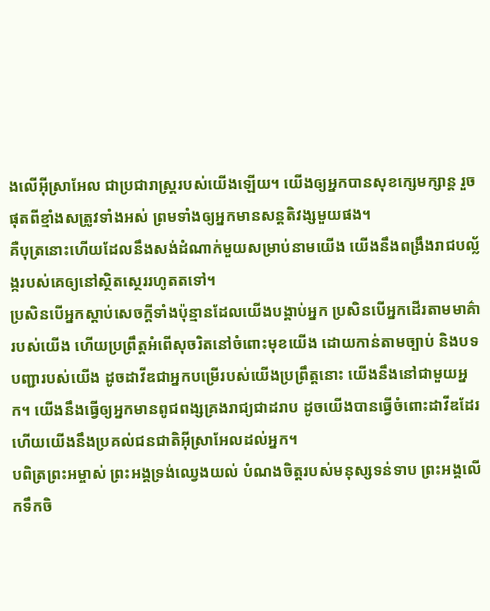ងលើអ៊ីស្រាអែល ជាប្រជារាស្ត្ររបស់យើងឡើយ។ យើងឲ្យអ្នកបានសុខក្សេមក្សាន្ត រួចផុតពីខ្មាំងសត្រូវទាំងអស់ ព្រមទាំងឲ្យអ្នកមានសន្តតិវង្សមួយផង។
គឺបុត្រនោះហើយដែលនឹងសង់ដំណាក់មួយសម្រាប់នាមយើង យើងនឹងពង្រឹងរាជបល្ល័ង្ករបស់គេឲ្យនៅស្ថិតស្ថេររហូតតទៅ។
ប្រសិនបើអ្នកស្ដាប់សេចក្ដីទាំងប៉ុន្មានដែលយើងបង្គាប់អ្នក ប្រសិនបើអ្នកដើរតាមមាគ៌ារបស់យើង ហើយប្រព្រឹត្តអំពើសុចរិតនៅចំពោះមុខយើង ដោយកាន់តាមច្បាប់ និងបទបញ្ជារបស់យើង ដូចដាវីឌជាអ្នកបម្រើរបស់យើងប្រព្រឹត្តនោះ យើងនឹងនៅជាមួយអ្នក។ យើងនឹងធ្វើឲ្យអ្នកមានពូជពង្សគ្រងរាជ្យជាដរាប ដូចយើងបានធ្វើចំពោះដាវីឌដែរ ហើយយើងនឹងប្រគល់ជនជាតិអ៊ីស្រាអែលដល់អ្នក។
បពិត្រព្រះអម្ចាស់ ព្រះអង្គទ្រង់ឈ្វេងយល់ បំណងចិត្តរបស់មនុស្សទន់ទាប ព្រះអង្គលើកទឹកចិ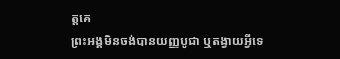ត្តគេ
ព្រះអង្គមិនចង់បានយញ្ញបូជា ឬតង្វាយអ្វីទេ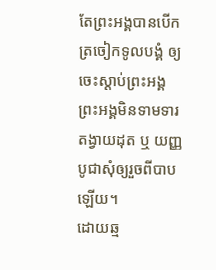តែព្រះអង្គបានបើកត្រចៀកទូលបង្គំ ឲ្យចេះស្ដាប់ព្រះអង្គ ព្រះអង្គមិនទាមទារតង្វាយដុត ឬ យញ្ញបូជាសុំឲ្យរួចពីបាបឡើយ។
ដោយឆ្ម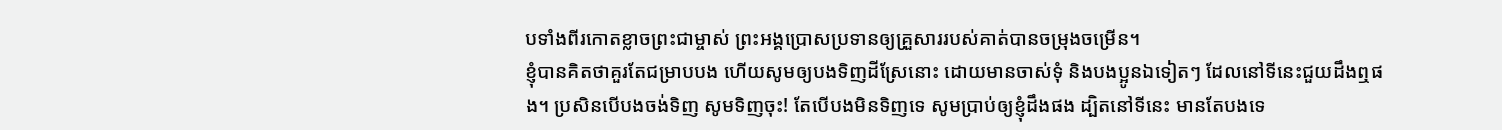បទាំងពីរកោតខ្លាចព្រះជាម្ចាស់ ព្រះអង្គប្រោសប្រទានឲ្យគ្រួសាររបស់គាត់បានចម្រុងចម្រើន។
ខ្ញុំបានគិតថាគួរតែជម្រាបបង ហើយសូមឲ្យបងទិញដីស្រែនោះ ដោយមានចាស់ទុំ និងបងប្អូនឯទៀតៗ ដែលនៅទីនេះជួយដឹងឮផង។ ប្រសិនបើបងចង់ទិញ សូមទិញចុះ! តែបើបងមិនទិញទេ សូមប្រាប់ឲ្យខ្ញុំដឹងផង ដ្បិតនៅទីនេះ មានតែបងទេ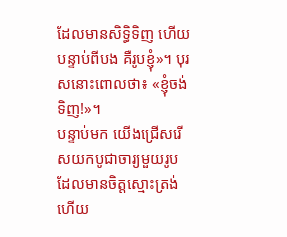ដែលមានសិទ្ធិទិញ ហើយបន្ទាប់ពីបង គឺរូបខ្ញុំ»។ បុរសនោះពោលថា៖ «ខ្ញុំចង់ទិញ!»។
បន្ទាប់មក យើងជ្រើសរើសយកបូជាចារ្យមួយរូប ដែលមានចិត្តស្មោះត្រង់ ហើយ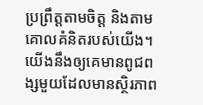ប្រព្រឹត្តតាមចិត្ត និងតាមគោលគំនិតរបស់យើង។ យើងនឹងឲ្យគេមានពូជពង្សមួយដែលមានស្ថិរភាព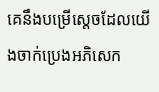គេនឹងបម្រើស្ដេចដែលយើងចាក់ប្រេងអភិសេក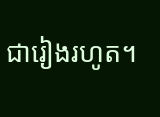ជារៀងរហូត។